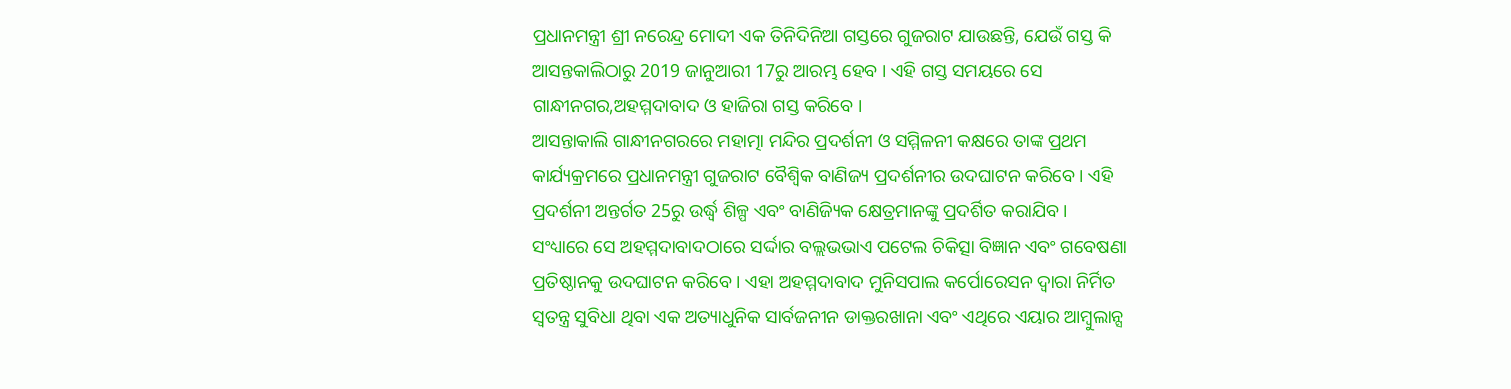ପ୍ରଧାନମନ୍ତ୍ରୀ ଶ୍ରୀ ନରେନ୍ଦ୍ର ମୋଦୀ ଏକ ତିନିଦିନିଆ ଗସ୍ତରେ ଗୁଜରାଟ ଯାଉଛନ୍ତି, ଯେଉଁ ଗସ୍ତ କି ଆସନ୍ତକାଲିଠାରୁ 2019 ଜାନୁଆରୀ 17ରୁ ଆରମ୍ଭ ହେବ । ଏହି ଗସ୍ତ ସମୟରେ ସେ ଗାନ୍ଧୀନଗର,ଅହମ୍ମଦାବାଦ ଓ ହାଜିରା ଗସ୍ତ କରିବେ ।
ଆସନ୍ତାକାଲି ଗାନ୍ଧୀନଗରରେ ମହାତ୍ମା ମନ୍ଦିର ପ୍ରଦର୍ଶନୀ ଓ ସମ୍ମିଳନୀ କକ୍ଷରେ ତାଙ୍କ ପ୍ରଥମ କାର୍ଯ୍ୟକ୍ରମରେ ପ୍ରଧାନମନ୍ତ୍ରୀ ଗୁଜରାଟ ବୈଶ୍ୱିକ ବାଣିଜ୍ୟ ପ୍ରଦର୍ଶନୀର ଉଦଘାଟନ କରିବେ । ଏହି ପ୍ରଦର୍ଶନୀ ଅନ୍ତର୍ଗତ 25ରୁ ଉର୍ଦ୍ଧ୍ଵ ଶିଳ୍ପ ଏବଂ ବାଣିଜ୍ୟିକ କ୍ଷେତ୍ରମାନଙ୍କୁ ପ୍ରଦର୍ଶିତ କରାଯିବ ।
ସଂଧ୍ୟାରେ ସେ ଅହମ୍ମଦାବାଦଠାରେ ସର୍ଦ୍ଦାର ବଲ୍ଲଭଭାଏ ପଟେଲ ଚିକିତ୍ସା ବିଜ୍ଞାନ ଏବଂ ଗବେଷଣା ପ୍ରତିଷ୍ଠାନକୁ ଉଦଘାଟନ କରିବେ । ଏହା ଅହମ୍ମଦାବାଦ ମୁନିସପାଲ କର୍ପୋରେସନ ଦ୍ୱାରା ନିର୍ମିତ ସ୍ୱତନ୍ତ୍ର ସୁବିଧା ଥିବା ଏକ ଅତ୍ୟାଧୁନିକ ସାର୍ବଜନୀନ ଡାକ୍ତରଖାନା ଏବଂ ଏଥିରେ ଏୟାର ଆମ୍ବୁଲାନ୍ସ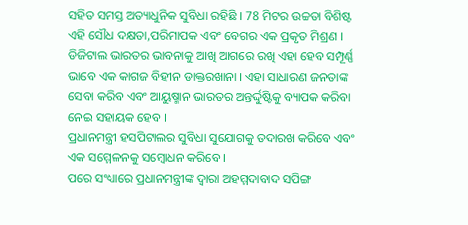ସହିତ ସମସ୍ତ ଅତ୍ୟାଧୁନିକ ସୁବିଧା ରହିଛି । 78 ମିଟର ଉଚ୍ଚତା ବିଶିଷ୍ଟ ଏହି ସୌଧ ଦକ୍ଷତା,ପରିମାପକ ଏବଂ ବେଗର ଏକ ପ୍ରକୃତ ମିଶ୍ରଣ ।
ଡିଜିଟାଲ ଭାରତର ଭାବନାକୁ ଆଖି ଆଗରେ ରଖି ଏହା ହେବ ସମ୍ପୂର୍ଣ୍ଣ ଭାବେ ଏକ କାଗଜ ବିହୀନ ଡାକ୍ତରଖାନା । ଏହା ସାଧାରଣ ଜନତାଙ୍କ ସେବା କରିବ ଏବଂ ଆୟୁଷ୍ମାନ ଭାରତର ଅନ୍ତର୍ଦ୍ଦୁଷ୍ଟିକୁ ବ୍ୟାପକ କରିବା ନେଇ ସହାୟକ ହେବ ।
ପ୍ରଧାନମନ୍ତ୍ରୀ ହସପିଟାଲର ସୁବିଧା ସୁଯୋଗକୁ ତଦାରଖ କରିବେ ଏବଂ ଏକ ସମ୍ମେଳନକୁ ସମ୍ବୋଧନ କରିବେ ।
ପରେ ସଂଧ୍ୟାରେ ପ୍ରଧାନମନ୍ତ୍ରୀଙ୍କ ଦ୍ୱାରା ଅହମ୍ମଦାବାଦ ସପିଙ୍ଗ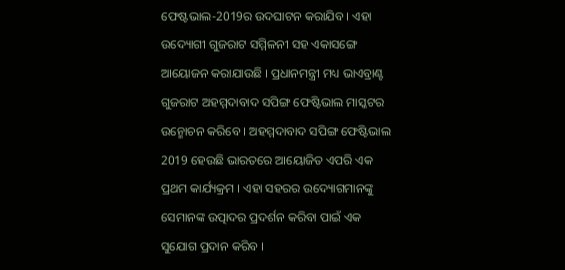ଫେଷ୍ଟଭାଲ-2019ର ଉଦଘାଟନ କରାଯିବ । ଏହା ଉଦ୍ୟୋଗୀ ଗୁଜରାଟ ସମ୍ମିଳନୀ ସହ ଏକାସଙ୍ଗେ ଆୟୋଜନ କରାଯାଉଛି । ପ୍ରଧାନମନ୍ତ୍ରୀ ମଧ୍ୟ ଭାଏବ୍ରାଣ୍ଟ ଗୁଜରାଟ ଅହମ୍ମଦାବାଦ ସପିଙ୍ଗ ଫେଷ୍ଟିଭାଲ ମାସ୍କଟର ଉନ୍ମୋଚନ କରିବେ । ଅହମ୍ମଦାବାଦ ସପିଙ୍ଗ ଫେଷ୍ଟିଭାଲ 2019 ହେଉଛି ଭାରତରେ ଆୟୋଜିତ ଏପରି ଏକ ପ୍ରଥମ କାର୍ଯ୍ୟକ୍ରମ । ଏହା ସହରର ଉଦ୍ୟୋଗମାନଙ୍କୁ ସେମାନଙ୍କ ଉତ୍ପାଦର ପ୍ରଦର୍ଶନ କରିବା ପାଇଁ ଏକ ସୁଯୋଗ ପ୍ରଦାନ କରିବ ।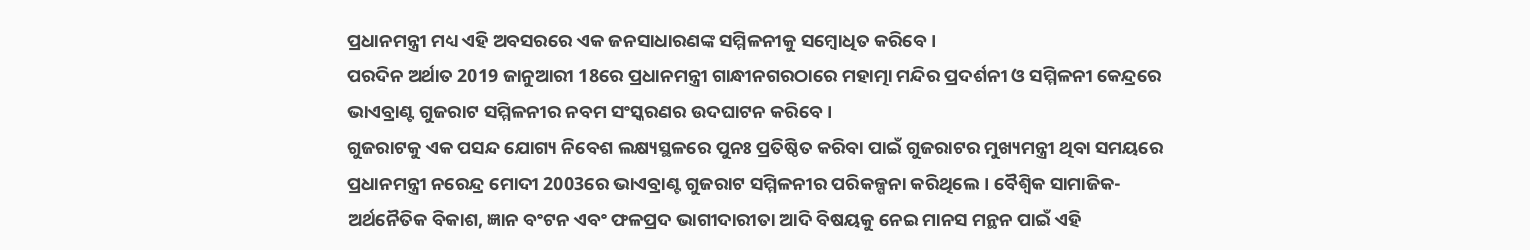ପ୍ରଧାନମନ୍ତ୍ରୀ ମଧ୍ୟ ଏହି ଅବସରରେ ଏକ ଜନସାଧାରଣଙ୍କ ସମ୍ମିଳନୀକୁ ସମ୍ବୋଧିତ କରିବେ ।
ପରଦିନ ଅର୍ଥାତ 2019 ଜାନୁଆରୀ 18ରେ ପ୍ରଧାନମନ୍ତ୍ରୀ ଗାନ୍ଧୀନଗରଠାରେ ମହାତ୍ମା ମନ୍ଦିର ପ୍ରଦର୍ଶନୀ ଓ ସମ୍ମିଳନୀ କେନ୍ଦ୍ରରେ ଭାଏବ୍ରାଣ୍ଟ ଗୁଜରାଟ ସମ୍ମିଳନୀର ନବମ ସଂସ୍କରଣର ଉଦଘାଟନ କରିବେ ।
ଗୁଜରାଟକୁ ଏକ ପସନ୍ଦ ଯୋଗ୍ୟ ନିବେଶ ଲକ୍ଷ୍ୟସ୍ଥଳରେ ପୁନଃ ପ୍ରତିଷ୍ଠିତ କରିବା ପାଇଁ ଗୁଜରାଟର ମୁଖ୍ୟମନ୍ତ୍ରୀ ଥିବା ସମୟରେ ପ୍ରଧାନମନ୍ତ୍ରୀ ନରେନ୍ଦ୍ର ମୋଦୀ 2003ରେ ଭାଏବ୍ରାଣ୍ଟ ଗୁଜରାଟ ସମ୍ମିଳନୀର ପରିକଳ୍ପନା କରିଥିଲେ । ବୈଶ୍ୱିକ ସାମାଜିକ-ଅର୍ଥନୈତିକ ବିକାଶ, ଜ୍ଞାନ ବଂଟନ ଏବଂ ଫଳପ୍ରଦ ଭାଗୀଦାରୀତା ଆଦି ବିଷୟକୁ ନେଇ ମାନସ ମନ୍ଥନ ପାଇଁ ଏହି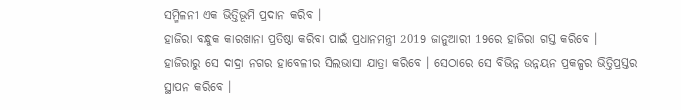ସମ୍ମିଳନୀ ଏକ ଭିତ୍ତିଭୂମି ପ୍ରଦାନ କରିବ ।
ହାଜିରା ବନ୍ଧୁକ କାରଖାନା ପ୍ରତିଷ୍ଠା କରିବା ପାଇଁ ପ୍ରଧାନମନ୍ତ୍ରୀ 2019 ଜାନୁଆରୀ 19ରେ ହାଜିରା ଗସ୍ତ କରିବେ ।
ହାଜିରାରୁ ସେ ଦାଦ୍ରା ନଗର ହାବେଳୀର ସିଲଭାସା ଯାତ୍ରା କରିବେ । ସେଠାରେ ସେ ବିଭିନ୍ନ ଉନ୍ନୟନ ପ୍ରକଳ୍ପର ଭିତ୍ତିପ୍ରସ୍ତର ସ୍ଥାପନ କରିବେ ।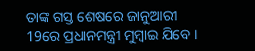ତାଙ୍କ ଗସ୍ତ ଶେଷରେ ଜାନୁଆରୀ 19ରେ ପ୍ରଧାନମନ୍ତ୍ରୀ ମୁମ୍ବାଇ ଯିବେ ।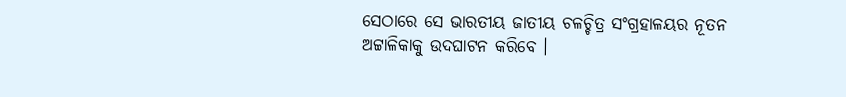ସେଠାରେ ସେ ଭାରତୀୟ ଜାତୀୟ ଚଳଚ୍ଚିତ୍ର ସଂଗ୍ରହାଳୟର ନୂତନ ଅଟ୍ଟାଳିକାକୁ ଉଦଘାଟନ କରିବେ ।